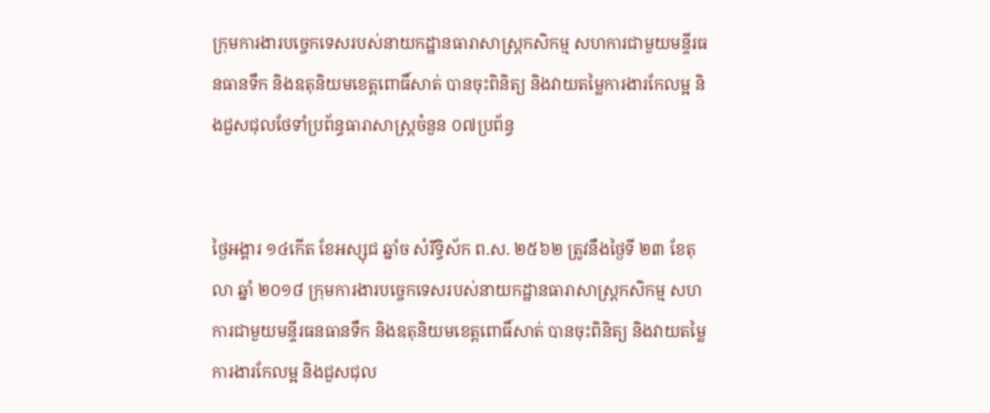ក្រុមការងារបច្ចេកទេសរបស់នាយកដ្ឋានធារាសាស្រ្តកសិកម្ម សហការជាមួយមន្ទីរធនធានទឹក និងឧតុនិយមខេត្តពោធិ៍សាត់ បានចុះពិនិត្យ និងវាយតម្លៃការងារកែលម្អ និងជួសជុលថែទាំប្រព័ន្ធធារាសាស្រ្តចំនួន ០៧ប្រព័ន្ធ


ថ្ងៃអង្គារ ១៤កើត ខែអស្សុជ ឆ្នាំច សំរឹទ្ធិស័ក ព.ស. ២៥៦២ ត្រូវនឹងថ្ងៃទី ២៣ ខែតុលា ឆ្នាំ ២០១៨ ក្រុមការងារបច្ចេកទេសរបស់នាយកដ្ឋានធារាសាស្រ្តកសិកម្ម សហការជាមួយមន្ទីរធនធានទឹក និងឧតុនិយមខេត្តពោធិ៍សាត់ បានចុះពិនិត្យ និងវាយតម្លៃការងារកែលម្អ និងជួសជុល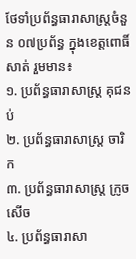ថែទាំប្រព័ន្ធធារាសាស្រ្តចំនួន ០៧ប្រព័ន្ធ ក្នុងខេត្តពោធិ៍សាត់ រួមមាន៖
១. ប្រព័ន្ធធារាសាស្រ្ត គុជនប់
២. ប្រព័ន្ធធារាសាស្រ្ត ចារិក
៣. ប្រព័ន្ធធារាសាស្រ្ត ក្រូចសើច
៤. ប្រព័ន្ធធារាសា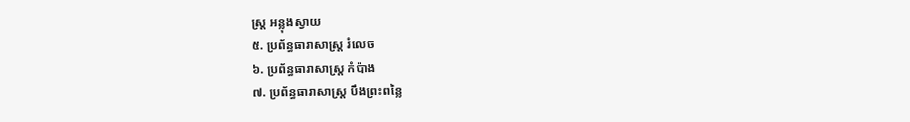ស្រ្ត អន្លុងស្វាយ
៥. ប្រព័ន្ធធារាសាស្រ្ត រំលេច
៦. ប្រព័ន្ធធារាសាស្រ្ត កំប៉ាង
៧. ប្រព័ន្ធធារាសាស្រ្ត បឹងព្រះពន្លៃ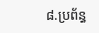៨.ប្រព័ន្ធ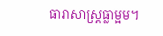ធារាសាស្រ្តធ្លាម្អម។